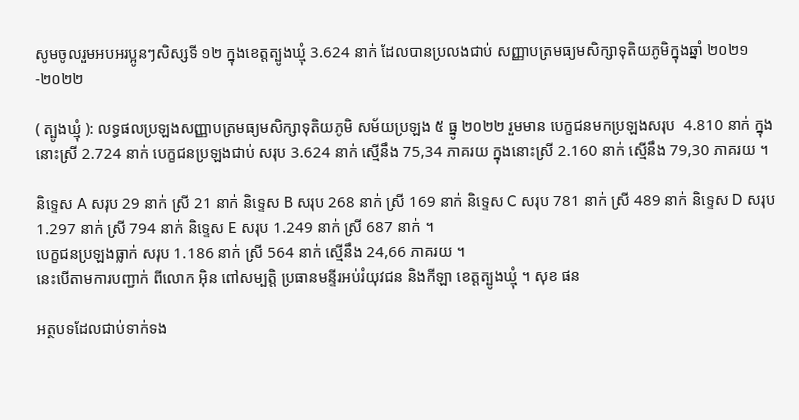សូមចូលរួមអបអរប្អូនៗសិស្សទី ១២ ក្នុងខេត្តត្បូងឃ្មុំ 3.624 នាក់ ដែលបានប្រលងជាប់ សញ្ញាបត្រមធ្យមសិក្សាទុតិយភូមិក្នុងឆ្នាំ ២០២១-២០២២

( ត្បូងឃ្មុំ ): លទ្ធផលប្រឡងសញ្ញាបត្រមធ្យមសិក្សាទុតិយភូមិ សម័យប្រឡង ៥ ធ្នូ ២០២២ រួមមាន បេក្ខជនមកប្រឡងសរុប  4.810 នាក់ ក្នុងនោះស្រី 2.724 នាក់ បេក្ខជនប្រឡងជាប់ សរុប 3.624 នាក់ ស្មើនឹង 75,34 ភាគរយ ក្នុងនោះស្រី 2.160 នាក់ ស្មើនឹង 79,30 ភាគរយ ។

និទ្ទេស A សរុប 29 នាក់ ស្រី 21 នាក់ និទ្ទេស B សរុប 268 នាក់ ស្រី 169 នាក់ និទ្ទេស C សរុប 781 នាក់ ស្រី 489 នាក់ និទ្ទេស D សរុប 1.297 នាក់ ស្រី 794 នាក់ និទ្ទេស E សរុប 1.249 នាក់ ស្រី 687 នាក់ ។
បេក្ខជនប្រឡងធ្លាក់ សរុប 1.186 នាក់ ស្រី 564 នាក់ ស្មើនឹង 24,66 ភាគរយ ។
នេះបេីតាមការបញ្ជាក់ ពីលោក អុិន ពៅសម្បត្តិ ប្រធានមន្ទីរអប់រំយុវជន និងកីឡា ខេត្តត្បូងឃ្មុំ ។ សុខ ផន

អត្ថបទដែលជាប់ទាក់ទង